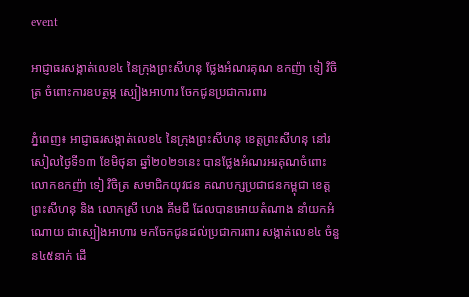event

អាជ្ញាធរសង្កាត់លេខ៤ នៃក្រុងព្រះសីហនុ ថ្លែងអំណរគុណ ឧកញ៉ា ទៀ វិចិត្រ ចំពោះការឧបត្ថម្ភ ស្បៀងអាហារ ចែកជូនប្រជាការពារ

ភ្នំពេញ៖ អាជ្ញាធរសង្កាត់លេខ៤ នៃក្រុងព្រះសីហនុ ខេត្តព្រះសីហនុ នៅរសៀលថ្ងៃទី១៣ ខែមិថុនា ឆ្នាំ២០២១នេះ បានថ្លែងអំណរអរគុណចំពោះ លោកឧកញ៉ា ទៀ វិចិត្រ សមាជិកយុវជន គណបក្សប្រជាជនកម្ពុជា ខេត្តព្រះសីហនុ និង លោកស្រី ហេង គីមជី ដែលបានអោយតំណាង នាំយកអំណោយ ជាស្បៀងអាហារ មកចែកជូនដល់ប្រជាការពារ សង្កាត់លេខ៤ ចំនួន៤៥នាក់ ដើ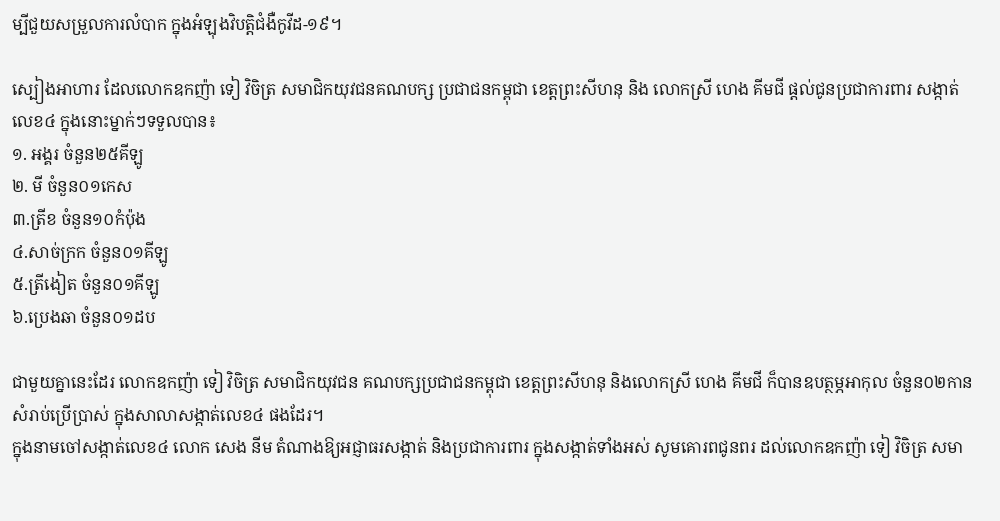ម្បីជួយសម្រួលការលំបាក ក្នុងអំឡុងវិបត្តិជំងឺកូវីដ-១៩។

ស្បៀងអាហារ ដែលលោកឧកញ៉ា ទៀ វិចិត្រ សមាជិកយុវជនគណបក្ស ប្រជាជនកម្ពុជា ខេត្តព្រះសីហនុ និង លោកស្រី ហេង គីមជី ផ្តល់ជូនប្រជាការពារ សង្កាត់លេខ៤ ក្នុងនោះម្នាក់ៗទទួលបាន៖
១. អង្គរ ចំនួន២៥គីឡូ
២. មី ចំនួន០១កេស
៣.ត្រីខ ចំនួន១០កំប៉ុង
៤.សាច់ក្រក ចំនួន០១គីឡូ
៥.ត្រីងៀត ចំនួន០១គីឡូ
៦.ប្រេងឆា ចំនួន០១ដប

ជាមួយគ្នានេះដែរ លោកឧកញ៉ា ទៀ វិចិត្រ សមាជិកយុវជន គណបក្សប្រជាជនកម្ពុជា ខេត្តព្រះសីហនុ និងលោកស្រី ហេង គីមជី ក៏បានឧបត្ថម្ភអាកុល ចំនួន០២កាន សំរាប់ប្រើប្រាស់ ក្នុងសាលាសង្កាត់លេខ៤ ផងដែរ។
ក្នុងនាមចៅសង្កាត់លេខ៤ លោក សេង នីម តំណាងឱ្យអជ្ញាធរសង្កាត់ និងប្រជាការពារ ក្នុងសង្កាត់ទាំងអស់ សូមគោរពជូនពរ ដល់លោកឧកញ៉ា ទៀ វិចិត្រ សមា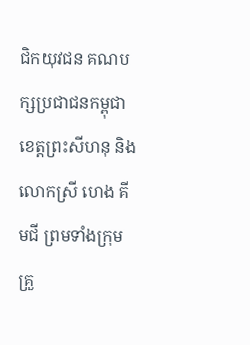ជិកយុវជន គណបក្សប្រជាជនកម្ពុជា ខេត្តព្រះសីហនុ និងលោកស្រី ហេង គីមជី ព្រមទាំងក្រុមគ្រួ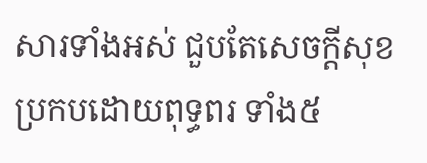សារទាំងអស់ ជួបតែសេចក្តីសុខ ប្រកបដោយពុទ្ធពរ ទាំង៥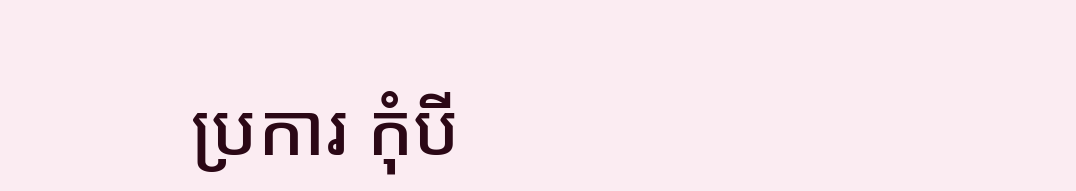ប្រការ កុំបី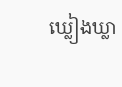ឃ្លៀងឃ្លា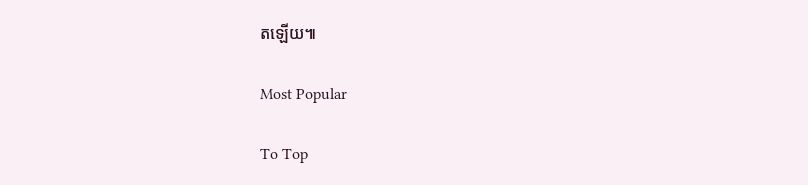តឡើយ៕

Most Popular

To Top